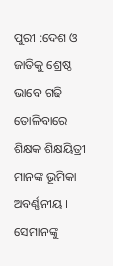ପୁରୀ :ଦେଶ ଓ ଜାତିକୁ ଶ୍ରେଷ୍ଠ ଭାବେ ଗଢି ତୋଳିବାରେ ଶିକ୍ଷକ ଶିକ୍ଷୟିତ୍ରୀ ମାନଙ୍କ ଭୂମିକା ଅବର୍ଣ୍ଣନୀୟ । ସେମାନଙ୍କୁ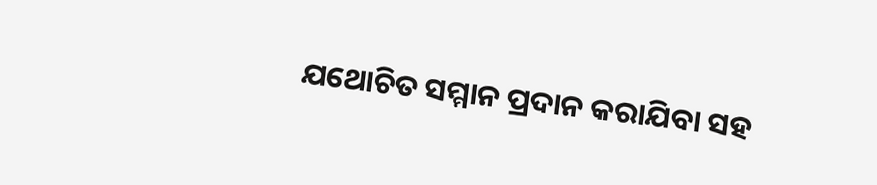ଯଥୋଚିତ ସମ୍ମାନ ପ୍ରଦାନ କରାଯିବା ସହ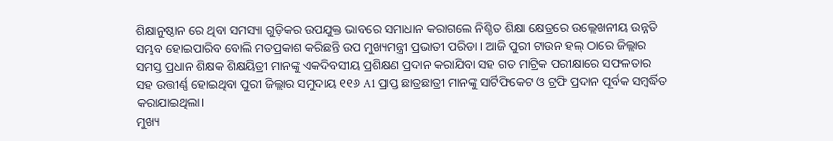ଶିକ୍ଷାନୁଷ୍ଠାନ ରେ ଥିବା ସମସ୍ୟା ଗୁଡ଼ିକର ଉପଯୁକ୍ତ ଭାବରେ ସମାଧାନ କରାଗଲେ ନିଶ୍ଚିତ ଶିକ୍ଷା କ୍ଷେତ୍ରରେ ଉଲ୍ଲେଖନୀୟ ଉନ୍ନତି ସମ୍ଭବ ହୋଇପାରିବ ବୋଲି ମତପ୍ରକାଶ କରିଛନ୍ତି ଉପ ମୁଖ୍ୟମନ୍ତ୍ରୀ ପ୍ରଭାତୀ ପରିଡା । ଆଜି ପୁରୀ ଟାଉନ ହଲ୍ ଠାରେ ଜିଲ୍ଲାର ସମସ୍ତ ପ୍ରଧାନ ଶିକ୍ଷକ ଶିକ୍ଷୟିତ୍ରୀ ମାନଙ୍କୁ ଏକଦିବସୀୟ ପ୍ରଶିକ୍ଷଣ ପ୍ରଦାନ କରାଯିବା ସହ ଗତ ମାଟ୍ରିକ ପରୀକ୍ଷାରେ ସଫଳତାର ସହ ଉତ୍ତୀର୍ଣ୍ଣ ହୋଇଥିବା ପୁରୀ ଜିଲ୍ଲାର ସମୁଦାୟ ୧୧୬ A1 ପ୍ରାପ୍ତ ଛାତ୍ରଛାତ୍ରୀ ମାନଙ୍କୁ ସାର୍ଟିଫିକେଟ ଓ ଟ୍ରଫି ପ୍ରଦାନ ପୂର୍ବକ ସମ୍ବର୍ଦ୍ଧିତ କରାଯାଇଥିଲା।
ମୁଖ୍ୟ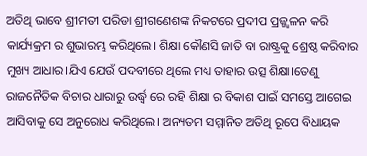ଅତିଥି ଭାବେ ଶ୍ରୀମତୀ ପରିଡା ଶ୍ରୀଗଣେଶଙ୍କ ନିକଟରେ ପ୍ରଦୀପ ପ୍ରଜ୍ଜ୍ୱଳନ କରି କାର୍ଯ୍ୟକ୍ରମ ର ଶୁଭାରମ୍ଭ କରିଥିଲେ। ଶିକ୍ଷା କୌଣସି ଜାତି ବା ରାଷ୍ଟ୍ରକୁ ଶ୍ରେଷ୍ଠ କରିବାର ମୁଖ୍ୟ ଆଧାର।ଯିଏ ଯେଉଁ ପଦବୀରେ ଥିଲେ ମଧ୍ୟ ତାହାର ଉତ୍ସ ଶିକ୍ଷା।ତେଣୁ ରାଜନୈତିକ ବିଚାର ଧାରାରୁ ଉର୍ଦ୍ଧ୍ବ ରେ ରହି ଶିକ୍ଷା ର ବିକାଶ ପାଇଁ ସମସ୍ତେ ଆଗେଇ ଆସିବାକୁ ସେ ଅନୁରୋଧ କରିଥିଲେ। ଅନ୍ୟତମ ସମ୍ମାନିତ ଅତିଥି ରୂପେ ବିଧାୟକ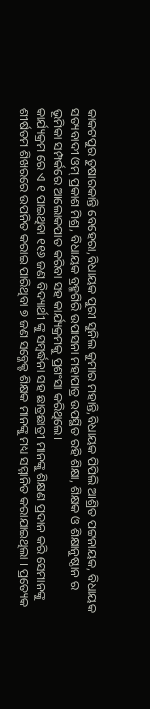କାକଟପୁର ତୁଷାରକାନ୍ତି ବେହେରା,ବିଧାୟକ ପୁରୀ ସୁନିଲ କୁମାର ମହାନ୍ତି,ବିଧାୟକ ପିପିଲି ଆଶ୍ରିତ ପଟ୍ଟନାୟକ, ବିଧାୟକ ସତ୍ୟବାଦୀ ଓମ୍ ପ୍ରକାଶ ମିଶ୍ର, ବିଧାୟକ ବ୍ରହ୍ମଗିରି ଉପାସନା ମହାପାତ୍ର ଉପସ୍ଥିତ ରହି ଶିକ୍ଷା, ଶିକ୍ଷକ ଓ ଶିକ୍ଷାନୁଷ୍ଠାନ ର ଭୂମିକା ସମ୍ପର୍କରେ ଆଲୋକପାତ କରିବା ସହ କାର୍ଯ୍ୟକ୍ରମକୁ ପ୍ରଶଂସା କରିଥିଲେ।
କାର୍ଯ୍ୟକ୍ରମ ରେ ଏ ୧ ପାଇଥିବା ୧୧୬ ଜଣ ବିଦ୍ୟାର୍ଥୀ ଙ୍କୁ ସମ୍ବର୍ଦ୍ଧନା ସହ ଛାତ୍ରଛାତ୍ରୀ ମାନଙ୍କୁ ଶିକ୍ଷଣ ପ୍ରଦାନ କରି ସେମାନଙ୍କୁ ଶୀର୍ଷତମ ଶିଖରରେ ଉପନିତ କରାଇ ପାରିଥିବା ୭ ଜଣ ସବ୍ଜେକ୍ଟ ଶିକ୍ଷକ ମାନଙ୍କୁ ମଧ୍ୟ ସମ୍ମାନିତ କରାଯାଇଥିଲା । ପ୍ରତ୍ୟେକ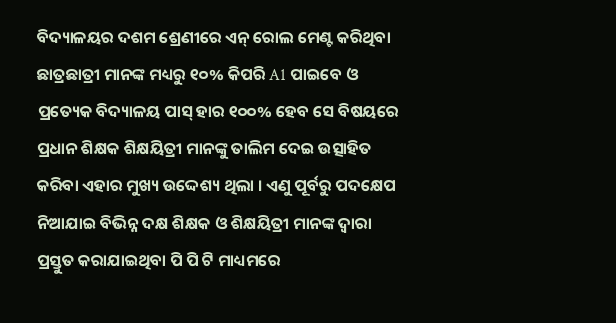ବିଦ୍ୟାଳୟର ଦଶମ ଶ୍ରେଣୀରେ ଏନ୍ ରୋଲ ମେଣ୍ଟ କରିଥିବା ଛାତ୍ରଛାତ୍ରୀ ମାନଙ୍କ ମଧ୍ୟରୁ ୧୦% କିପରି A1 ପାଇବେ ଓ ପ୍ରତ୍ୟେକ ବିଦ୍ୟାଳୟ ପାସ୍ ହାର ୧୦୦% ହେବ ସେ ବିଷୟରେ ପ୍ରଧାନ ଶିକ୍ଷକ ଶିକ୍ଷୟିତ୍ରୀ ମାନଙ୍କୁ ତାଲିମ ଦେଇ ଉତ୍ସାହିତ କରିବା ଏହାର ମୁଖ୍ୟ ଉଦ୍ଦେଶ୍ୟ ଥିଲା । ଏଣୁ ପୂର୍ବରୁ ପଦକ୍ଷେପ ନିଆଯାଇ ବିଭିନ୍ନ ଦକ୍ଷ ଶିକ୍ଷକ ଓ ଶିକ୍ଷୟିତ୍ରୀ ମାନଙ୍କ ଦ୍ଵାରା ପ୍ରସ୍ତୁତ କରାଯାଇଥିବା ପି ପି ଟି ମାଧ୍ୟମରେ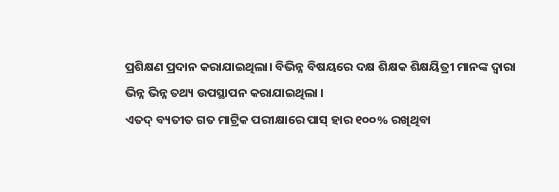ପ୍ରଶିକ୍ଷଣ ପ୍ରଦାନ କରାଯାଇଥିଲା। ବିଭିନ୍ନ ବିଷୟରେ ଦକ୍ଷ ଶିକ୍ଷକ ଶିକ୍ଷୟିତ୍ରୀ ମାନଙ୍କ ଦ୍ବାରା ଭିନ୍ନ ଭିନ୍ନ ତଥ୍ୟ ଉପସ୍ଥାପନ କରାଯାଇଥିଲା ।
ଏତଦ୍ ବ୍ୟତୀତ ଗତ ମାଟ୍ରିକ ପରୀକ୍ଷାରେ ପାସ୍ ହାର ୧୦୦% ରଖିଥିବା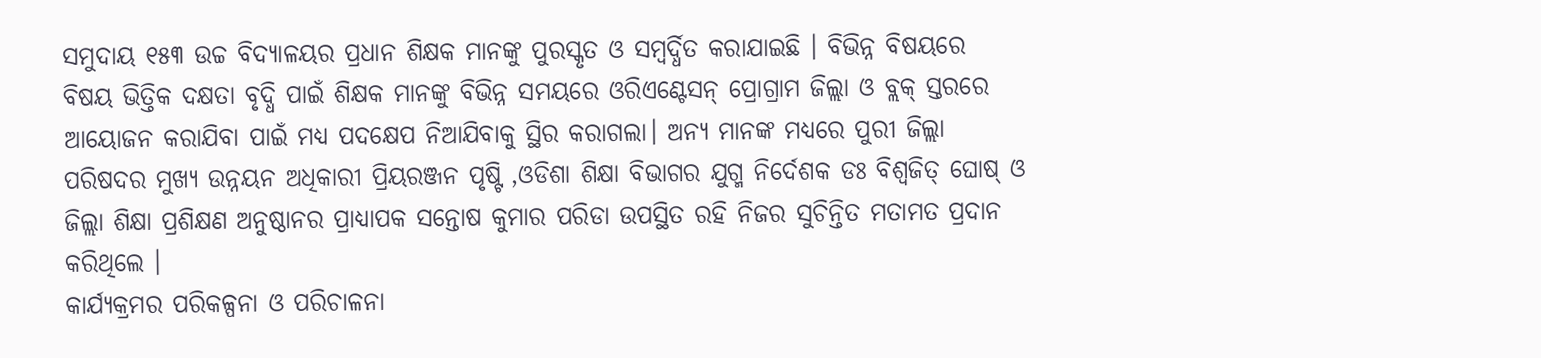ସମୁଦାୟ ୧୫୩ ଉଚ୍ଚ ବିଦ୍ୟାଳୟର ପ୍ରଧାନ ଶିକ୍ଷକ ମାନଙ୍କୁ ପୁରସ୍କୃତ ଓ ସମ୍ୱର୍ଦ୍ଧିତ କରାଯାଇଛି । ବିଭିନ୍ନ ବିଷୟରେ ବିଷୟ ଭିତ୍ତିକ ଦକ୍ଷତା ବୃଦ୍ଧି ପାଇଁ ଶିକ୍ଷକ ମାନଙ୍କୁ ବିଭିନ୍ନ ସମୟରେ ଓରିଏଣ୍ଟେସନ୍ ପ୍ରୋଗ୍ରାମ ଜିଲ୍ଲା ଓ ବ୍ଲକ୍ ସ୍ତରରେ ଆୟୋଜନ କରାଯିବା ପାଇଁ ମଧ୍ୟ ପଦକ୍ଷେପ ନିଆଯିବାକୁ ସ୍ଥିର କରାଗଲା। ଅନ୍ୟ ମାନଙ୍କ ମଧ୍ୟରେ ପୁରୀ ଜିଲ୍ଲା ପରିଷଦର ମୁଖ୍ୟ ଉନ୍ନୟନ ଅଧିକାରୀ ପ୍ରିୟରଞ୍ଜନ ପୃଷ୍ଟି ,ଓଡିଶା ଶିକ୍ଷା ବିଭାଗର ଯୁଗ୍ମ ନିର୍ଦେଶକ ଡଃ ବିଶ୍ବଜିତ୍ ଘୋଷ୍ ଓ ଜିଲ୍ଲା ଶିକ୍ଷା ପ୍ରଶିକ୍ଷଣ ଅନୁଷ୍ଠାନର ପ୍ରାଧ୍ୟାପକ ସନ୍ତୋଷ କୁମାର ପରିଡା ଉପସ୍ଥିତ ରହି ନିଜର ସୁଚିନ୍ତିତ ମତାମତ ପ୍ରଦାନ କରିଥିଲେ ।
କାର୍ଯ୍ୟକ୍ରମର ପରିକଳ୍ପନା ଓ ପରିଚାଳନା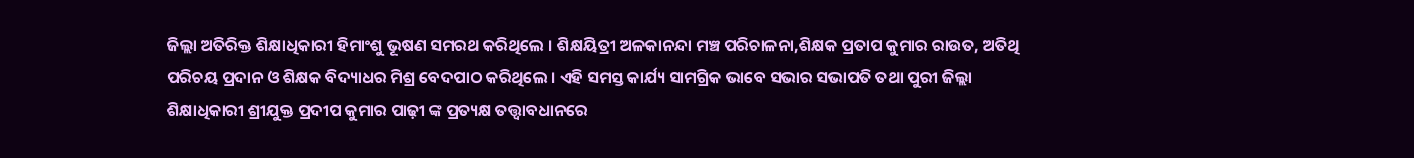ଜିଲ୍ଲା ଅତିରିକ୍ତ ଶିକ୍ଷାଧିକାରୀ ହିମାଂଶୁ ଭୂଷଣ ସମରଥ କରିଥିଲେ । ଶିକ୍ଷୟିତ୍ରୀ ଅଳକାନନ୍ଦା ମଞ୍ଚ ପରିଚାଳନା,ଶିକ୍ଷକ ପ୍ରତାପ କୁମାର ରାଉତ, ଅତିଥି ପରିଚୟ ପ୍ରଦାନ ଓ ଶିକ୍ଷକ ବିଦ୍ୟାଧର ମିଶ୍ର ବେଦପାଠ କରିଥିଲେ । ଏହି ସମସ୍ତ କାର୍ଯ୍ୟ ସାମଗ୍ରିକ ଭାବେ ସଭାର ସଭାପତି ତଥା ପୁରୀ ଜିଲ୍ଲା ଶିକ୍ଷାଧିକାରୀ ଶ୍ରୀଯୁକ୍ତ ପ୍ରଦୀପ କୁମାର ପାଢ଼ୀ ଙ୍କ ପ୍ରତ୍ୟକ୍ଷ ତତ୍ତ୍ଵାବଧାନରେ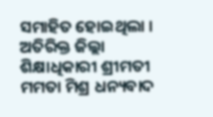ସମାହିତ ହୋଇଥିଲା । ଅତିରିକ୍ତ ଜିଲ୍ଲା ଶିକ୍ଷାଧିକାରୀ ଶ୍ରୀମତୀ ମମତା ମିଶ୍ର ଧନ୍ୟବାଦ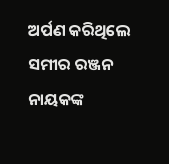ଅର୍ପଣ କରିଥିଲେ
ସମୀର ରଞ୍ଜନ ନାୟକଙ୍କ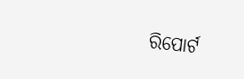ରିପୋର୍ଟ